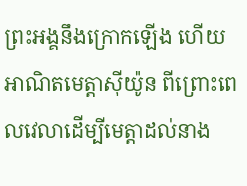ព្រះអង្គនឹងក្រោកឡើង ហើយអាណិតមេត្តាស៊ីយ៉ូន ពីព្រោះពេលវេលាដើម្បីមេត្តាដល់នាង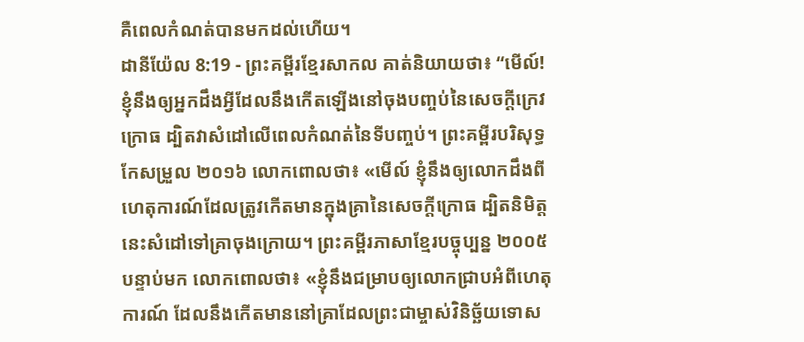គឺពេលកំណត់បានមកដល់ហើយ។
ដានីយ៉ែល 8:19 - ព្រះគម្ពីរខ្មែរសាកល គាត់និយាយថា៖ “មើល៍! ខ្ញុំនឹងឲ្យអ្នកដឹងអ្វីដែលនឹងកើតឡើងនៅចុងបញ្ចប់នៃសេចក្ដីក្រេវក្រោធ ដ្បិតវាសំដៅលើពេលកំណត់នៃទីបញ្ចប់។ ព្រះគម្ពីរបរិសុទ្ធកែសម្រួល ២០១៦ លោកពោលថា៖ «មើល៍ ខ្ញុំនឹងឲ្យលោកដឹងពីហេតុការណ៍ដែលត្រូវកើតមានក្នុងគ្រានៃសេចក្ដីក្រោធ ដ្បិតនិមិត្តនេះសំដៅទៅគ្រាចុងក្រោយ។ ព្រះគម្ពីរភាសាខ្មែរបច្ចុប្បន្ន ២០០៥ បន្ទាប់មក លោកពោលថា៖ «ខ្ញុំនឹងជម្រាបឲ្យលោកជ្រាបអំពីហេតុការណ៍ ដែលនឹងកើតមាននៅគ្រាដែលព្រះជាម្ចាស់វិនិច្ឆ័យទោស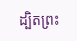ដ្បិតព្រះ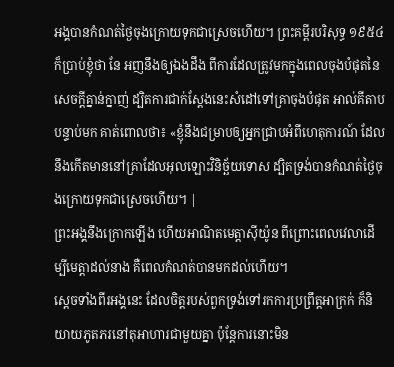អង្គបានកំណត់ថ្ងៃចុងក្រោយទុកជាស្រេចហើយ។ ព្រះគម្ពីរបរិសុទ្ធ ១៩៥៤ ក៏ប្រាប់ខ្ញុំថា នែ អញនឹងឲ្យឯងដឹង ពីការដែលត្រូវមកក្នុងពេលចុងបំផុតនៃសេចក្ដីគ្នាន់ក្នាញ់ ដ្បិតការជាក់ស្តែងនេះសំដៅទៅគ្រាចុងបំផុត អាល់គីតាប បន្ទាប់មក គាត់ពោលថា៖ «ខ្ញុំនឹងជម្រាបឲ្យអ្នកជ្រាបអំពីហេតុការណ៍ ដែលនឹងកើតមាននៅគ្រាដែលអុលឡោះវិនិច្ឆ័យទោស ដ្បិតទ្រង់បានកំណត់ថ្ងៃចុងក្រោយទុកជាស្រេចហើយ។ |
ព្រះអង្គនឹងក្រោកឡើង ហើយអាណិតមេត្តាស៊ីយ៉ូន ពីព្រោះពេលវេលាដើម្បីមេត្តាដល់នាង គឺពេលកំណត់បានមកដល់ហើយ។
ស្ដេចទាំងពីរអង្គនេះ ដែលចិត្តរបស់ពួកទ្រង់ទៅរកការប្រព្រឹត្តអាក្រក់ ក៏និយាយភូតភរនៅតុអាហារជាមួយគ្នា ប៉ុន្តែការនោះមិន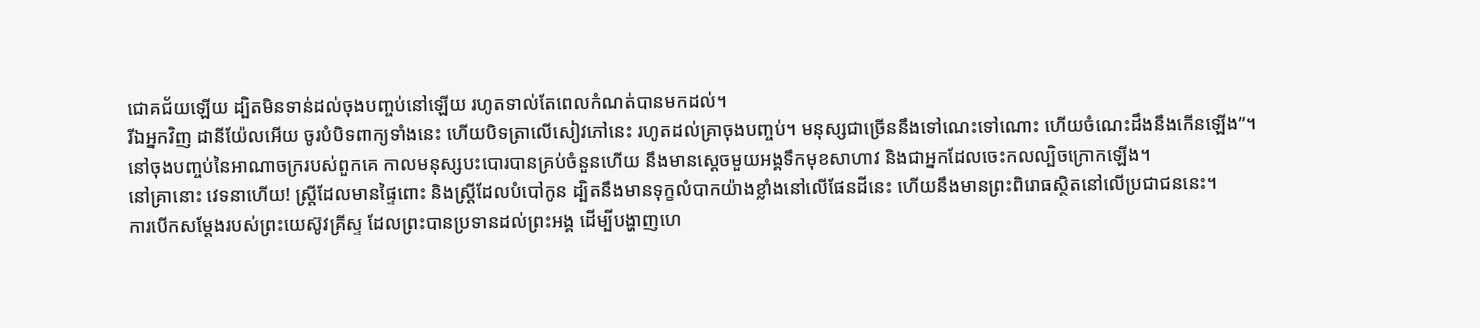ជោគជ័យឡើយ ដ្បិតមិនទាន់ដល់ចុងបញ្ចប់នៅឡើយ រហូតទាល់តែពេលកំណត់បានមកដល់។
រីឯអ្នកវិញ ដានីយ៉ែលអើយ ចូរបំបិទពាក្យទាំងនេះ ហើយបិទត្រាលើសៀវភៅនេះ រហូតដល់គ្រាចុងបញ្ចប់។ មនុស្សជាច្រើននឹងទៅណេះទៅណោះ ហើយចំណេះដឹងនឹងកើនឡើង”។
នៅចុងបញ្ចប់នៃអាណាចក្ររបស់ពួកគេ កាលមនុស្សបះបោរបានគ្រប់ចំនួនហើយ នឹងមានស្ដេចមួយអង្គទឹកមុខសាហាវ និងជាអ្នកដែលចេះកលល្បិចក្រោកឡើង។
នៅគ្រានោះ វេទនាហើយ! ស្ត្រីដែលមានផ្ទៃពោះ និងស្ត្រីដែលបំបៅកូន ដ្បិតនឹងមានទុក្ខលំបាកយ៉ាងខ្លាំងនៅលើផែនដីនេះ ហើយនឹងមានព្រះពិរោធស្ថិតនៅលើប្រជាជននេះ។
ការបើកសម្ដែងរបស់ព្រះយេស៊ូវគ្រីស្ទ ដែលព្រះបានប្រទានដល់ព្រះអង្គ ដើម្បីបង្ហាញហេ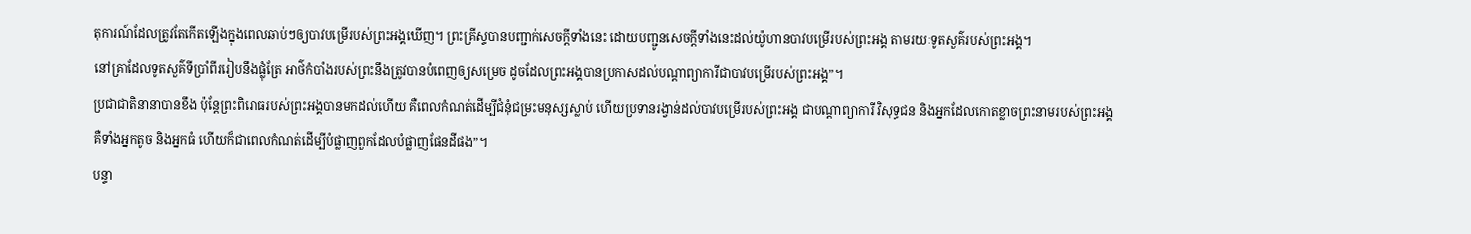តុការណ៍ដែលត្រូវតែកើតឡើងក្នុងពេលឆាប់ៗឲ្យបាវបម្រើរបស់ព្រះអង្គឃើញ។ ព្រះគ្រីស្ទបានបញ្ជាក់សេចក្ដីទាំងនេះ ដោយបញ្ជូនសេចក្ដីទាំងនេះដល់យ៉ូហានបាវបម្រើរបស់ព្រះអង្គ តាមរយៈទូតសួគ៌របស់ព្រះអង្គ។
នៅគ្រាដែលទូតសួគ៌ទីប្រាំពីររៀបនឹងផ្លុំត្រែ អាថ៌កំបាំងរបស់ព្រះនឹងត្រូវបានបំពេញឲ្យសម្រេច ដូចដែលព្រះអង្គបានប្រកាសដល់បណ្ដាព្យាការីជាបាវបម្រើរបស់ព្រះអង្គ”។
ប្រជាជាតិនានាបានខឹង ប៉ុន្តែព្រះពិរោធរបស់ព្រះអង្គបានមកដល់ហើយ គឺពេលកំណត់ដើម្បីជំនុំជម្រះមនុស្សស្លាប់ ហើយប្រទានរង្វាន់ដល់បាវបម្រើរបស់ព្រះអង្គ ជាបណ្ដាព្យាការី វិសុទ្ធជន និងអ្នកដែលកោតខ្លាចព្រះនាមរបស់ព្រះអង្គ គឺទាំងអ្នកតូច និងអ្នកធំ ហើយក៏ជាពេលកំណត់ដើម្បីបំផ្លាញពួកដែលបំផ្លាញផែនដីផង”។
បន្ទា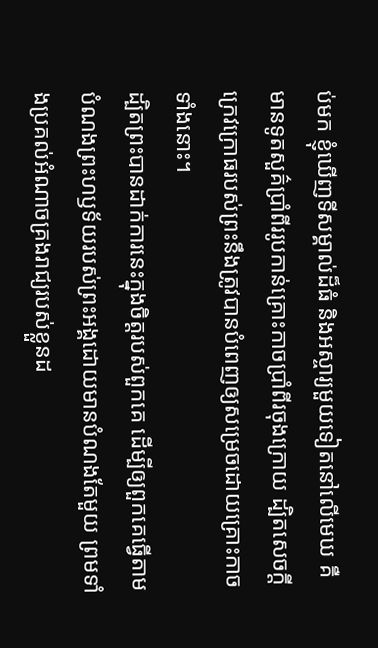ប់មក ខ្ញុំឃើញទីសម្គាល់ដ៏ធំ និងអស្ចារ្យមួយទៀតនៅលើមេឃ គឺមានទូតសួគ៌ប្រាំពីររូបកាន់គ្រោះកាចប្រាំពីរចុងក្រោយ ដ្បិតសេចក្ដីក្រេវក្រោធរបស់ព្រះនឹងត្រូវបានបំពេញឲ្យសម្រេចដោយគ្រោះកាចទាំងនោះ។
ដ្បិតព្រះបានដាក់ការនេះក្នុងចិត្តរបស់ពួកគេ ដើម្បីឲ្យពួកគេធ្វើតាមបំណងព្រះហឫទ័យរបស់ព្រះអង្គដោយមានបំណងតែមួយ ព្រមទាំងប្រគល់អំណាចគ្រងរាជ្យរបស់ខ្លួនដ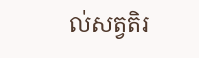ល់សត្វតិរ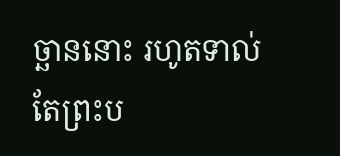ច្ឆាននោះ រហូតទាល់តែព្រះប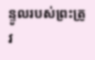ន្ទូលរបស់ព្រះត្រូវ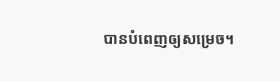បានបំពេញឲ្យសម្រេច។